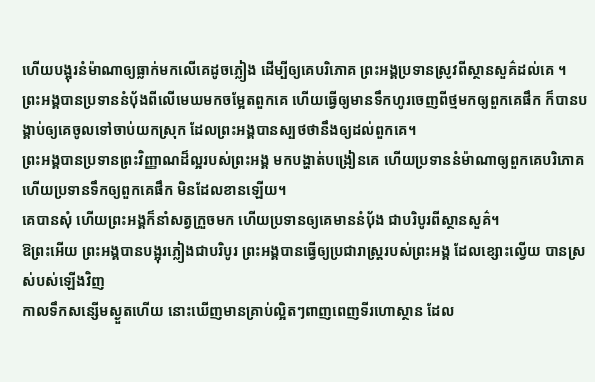ហើយបង្អុរនំម៉ាណាឲ្យធ្លាក់មកលើគេដូចភ្លៀង ដើម្បីឲ្យគេបរិភោគ ព្រះអង្គប្រទានស្រូវពីស្ថានសួគ៌ដល់គេ ។
ព្រះអង្គបានប្រទាននំបុ័ងពីលើមេឃមកចម្អែតពួកគេ ហើយធ្វើឲ្យមានទឹកហូរចេញពីថ្មមកឲ្យពួកគេផឹក ក៏បានបង្គាប់ឲ្យគេចូលទៅចាប់យកស្រុក ដែលព្រះអង្គបានស្បថថានឹងឲ្យដល់ពួកគេ។
ព្រះអង្គបានប្រទានព្រះវិញ្ញាណដ៏ល្អរបស់ព្រះអង្គ មកបង្ហាត់បង្រៀនគេ ហើយប្រទាននំម៉ាណាឲ្យពួកគេបរិភោគ ហើយប្រទានទឹកឲ្យពួកគេផឹក មិនដែលខានឡើយ។
គេបានសុំ ហើយព្រះអង្គក៏នាំសត្វក្រួចមក ហើយប្រទានឲ្យគេមាននំប៉័ង ជាបរិបូរពីស្ថានសួគ៌។
ឱព្រះអើយ ព្រះអង្គបានបង្អុរភ្លៀងជាបរិបូរ ព្រះអង្គបានធ្វើឲ្យប្រជារាស្រ្តរបស់ព្រះអង្គ ដែលខ្សោះល្វើយ បានស្រស់បស់ឡើងវិញ
កាលទឹកសន្សើមស្ងួតហើយ នោះឃើញមានគ្រាប់ល្អិតៗពាញពេញទីរហោស្ថាន ដែល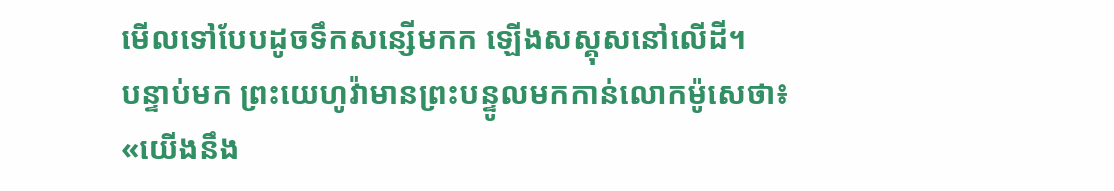មើលទៅបែបដូចទឹកសន្សើមកក ឡើងសស្គុសនៅលើដី។
បន្ទាប់មក ព្រះយេហូវ៉ាមានព្រះបន្ទូលមកកាន់លោកម៉ូសេថា៖ «យើងនឹង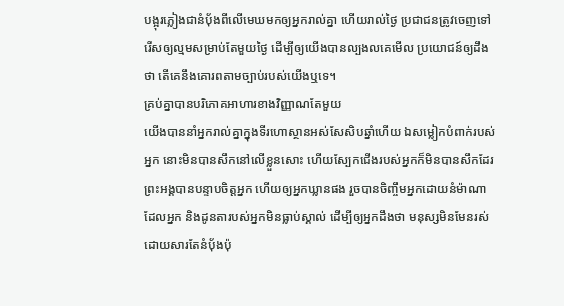បង្អុរភ្លៀងជានំបុ័ងពីលើមេឃមកឲ្យអ្នករាល់គ្នា ហើយរាល់ថ្ងៃ ប្រជាជនត្រូវចេញទៅរើសឲ្យល្មមសម្រាប់តែមួយថ្ងៃ ដើម្បីឲ្យយើងបានល្បងលគេមើល ប្រយោជន៍ឲ្យដឹងថា តើគេនឹងគោរពតាមច្បាប់របស់យើងឬទេ។
គ្រប់គ្នាបានបរិភោគអាហារខាងវិញ្ញាណតែមួយ
យើងបាននាំអ្នករាល់គ្នាក្នុងទីរហោស្ថានអស់សែសិបឆ្នាំហើយ ឯសម្លៀកបំពាក់របស់អ្នក នោះមិនបានសឹកនៅលើខ្លួនសោះ ហើយស្បែកជើងរបស់អ្នកក៏មិនបានសឹកដែរ
ព្រះអង្គបានបន្ទាបចិត្តអ្នក ហើយឲ្យអ្នកឃ្លានផង រួចបានចិញ្ចឹមអ្នកដោយនំម៉ាណា ដែលអ្នក និងដូនតារបស់អ្នកមិនធ្លាប់ស្គាល់ ដើម្បីឲ្យអ្នកដឹងថា មនុស្សមិនមែនរស់ដោយសារតែនំបុ័ងប៉ុ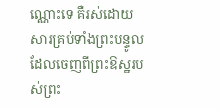ណ្ណោះទេ គឺរស់ដោយសារគ្រប់ទាំងព្រះបន្ទូលដែលចេញពីព្រះឱស្ឋរបស់ព្រះ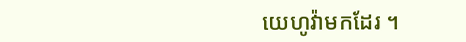យេហូវ៉ាមកដែរ ។